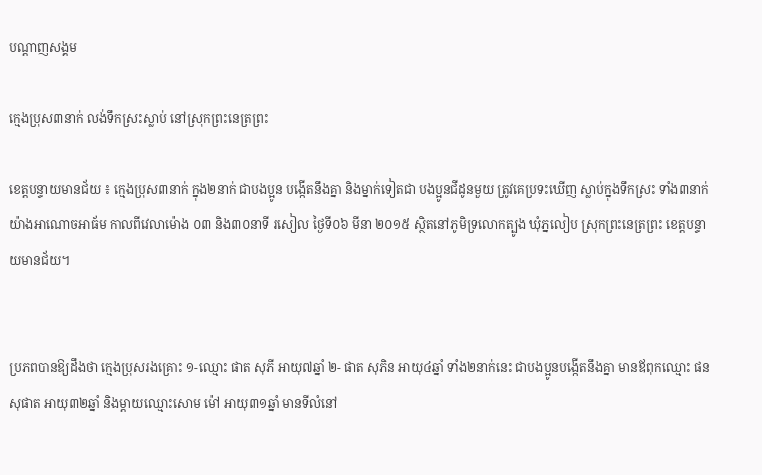បណ្តាញសង្គម

ក្មេងប្រុស៣នាក់ លង់ទឹកស្រះស្លាប់ នៅស្រុកព្រះនេត្រព្រះ

ខេត្តបន្ទាយមានជ័យ ៖ ក្មេងប្រុស៣នាក់ ក្នុង២នាក់ ជាបងប្អូន បង្កើតនឹងគ្នា និងម្នាក់ទៀតជា បងប្អូនជីដូនមួយ ត្រូវគេប្រទះឃើញ ស្លាប់ក្នុងទឹកស្រះ ទាំង៣នាក់ យ៉ាងអាណោចអាធ័ម កាលពីវេលាម៉ោង ០៣ និង៣០នាទី រសៀល ថ្ងៃទី០៦ មីនា ២០១៥ ស្ថិតនៅភូមិទ្រលោកត្បូង ឃុំភ្នលៀប ស្រុកព្រះនេត្រព្រះ ខេត្តបន្ទាយមានជ័យ។


ប្រភពបានឱ្យដឹងថា ក្មេងប្រុសរងគ្រោះ ១-ឈ្មោះ ផាត សុភី អាយុ៧ឆ្នាំ ២- ផាត សុភិន អាយុ៤ឆ្នាំ ទាំង២នាក់នេះ ជាបងប្អូនបង្កើតនឹងគ្នា មានឪពុកឈ្មោះ ផន សុផាត អាយុ៣២ឆ្នាំ និងម្តាយឈ្មោះសោម ម៉ៅ អាយុ៣១ឆ្នាំ មានទីលំនៅ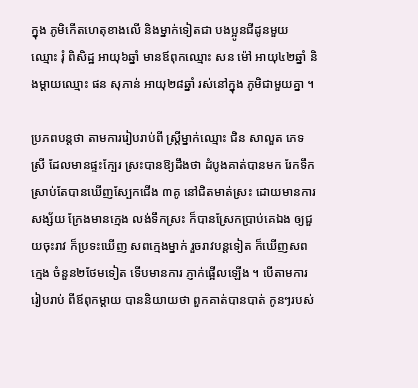ក្នុង ភូមិកើតហេតុខាងលើ និងម្នាក់ទៀតជា បងប្អូនជីដូនមួយ ឈ្មោះ រុំ ពិសិដ្ឋ អាយុ៦ឆ្នាំ មានឪពុកឈ្មោះ សន ម៉ៅ អាយុ៤២ឆ្នាំ និងម្តាយឈ្មោះ ផន សុភាន់ អាយុ២៨ឆ្នាំ រស់នៅក្នុង ភូមិជាមួយគ្នា ។

ប្រភពបន្តថា តាមការរៀបរាប់ពី ស្ត្រីម្នាក់ឈ្មោះ ជិន សាលួត ភេទស្រី ដែលមានផ្ទះក្បែរ ស្រះបានឱ្យដឹងថា ដំបូងគាត់បានមក រែកទឹក ស្រាប់តែបានឃើញស្បែកជើង ៣គូ នៅជិតមាត់ស្រះ ដោយមានការសង្ស័យ ក្រែងមានក្មេង លង់ទឹកស្រះ ក៏បានស្រែកប្រាប់គេឯង ឲ្យជួយចុះរាវ ក៏ប្រទះឃើញ សពក្មេងម្នាក់ រួចរាវបន្តទៀត ក៏ឃើញសពក្មេង ចំនួន២ថែមទៀត ទើបមានការ ភ្ញាក់ផ្អើលឡើង ។ បើតាមការរៀបរាប់ ពីឪពុកម្តាយ បាននិយាយថា ពួកគាត់បានបាត់ កូនៗរបស់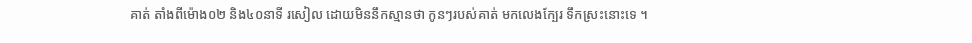គាត់ តាំងពីម៉ោង០២ និង៤០នាទី រសៀល ដោយមិននឹកស្មានថា កូនៗរបស់គាត់ មកលេងក្បែរ ទឹកស្រះនោះទេ ។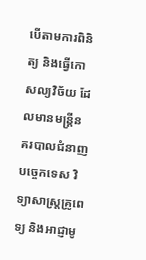បើតាមការពិនិត្យ និងធ្វើកោសល្យវិច័យ ដែលមានមន្ត្រីន គរបាលជំនាញបច្ចេកទេស វិទ្យាសាស្ត្រគ្រូពេទ្យ និងអាជ្ញាមូ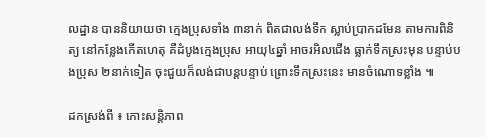លដ្ឋាន បាននិយាយថា ក្មេងប្រុសទាំង ៣នាក់ ពិតជាលង់ទឹក ស្លាប់ប្រាកដមែន តាមការពិនិត្យ នៅកន្លែងកើតហេតុ គឺដំបូងក្មេងប្រុស អាយុ៤ឆ្នាំ អាចរអិលជើង ធ្លាក់ទឹកស្រះមុន បន្ទាប់បងប្រុស ២នាក់ទៀត ចុះជួយក៏លង់ជាបន្តបន្ទាប់ ព្រោះទឹកស្រះនេះ មានចំណោទខ្លាំង ៕

ដកស្រង់ពី ៖ កោះសន្តិភាព